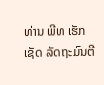ທ່ານ ພີທ ເຮັກເຊັດ ລັດຖະມົນຕີ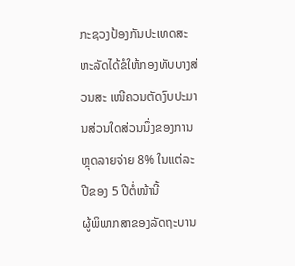ກະຊວງປ້ອງກັນປະເທດສະຫະລັດໄດ້ຂໍໃຫ້ກອງທັບບາງສ່ວນສະ ເໜີຄວນຕັດງົບປະມານສ່ວນໃດສ່ວນນຶ່ງຂອງການຫຼຸດລາຍຈ່າຍ 8% ໃນແຕ່ລະປີຂອງ 5 ປີຕໍ່ໜ້ານີ້
ຜູ້ພິພາກສາຂອງລັດຖະບານ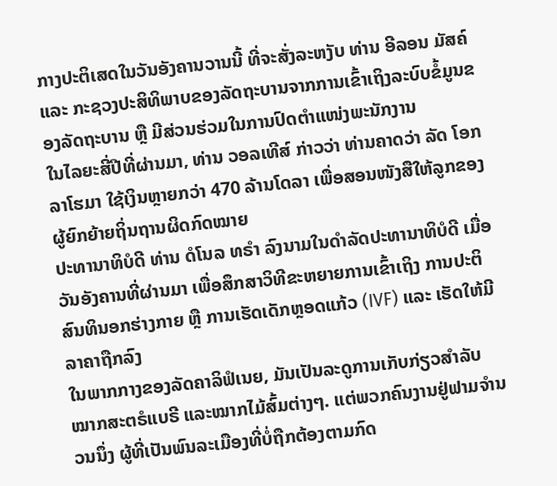ກາງປະຕິເສດໃນວັນອັງຄານວານນີ້ ທີ່ຈະສັ່ງລະຫງັບ ທ່ານ ອີລອນ ມັສຄ໌ ແລະ ກະຊວງປະສິທິພາບຂອງລັດຖະບານຈາກການເຂົ້າເຖິງລະບົບຂໍ້ມູນຂອງລັດຖະບານ ຫຼື ມີສ່ວນຮ່ວມໃນການປົດຕຳແໜ່ງພະນັກງານ
ໃນໄລຍະສີ່ປີທີ່ຜ່ານມາ, ທ່ານ ວອລເທີສ໌ ກ່າວວ່າ ທ່ານຄາດວ່າ ລັດ ໂອກລາໂຮມາ ໃຊ້ເງິນຫຼາຍກວ່າ 470 ລ້ານໂດລາ ເພື່ອສອນໜັງສືໃຫ້ລູກຂອງຜູ້ຍົກຍ້າຍຖິ່ນຖານຜິດກົດໝາຍ
ປະທານາທິບໍດີ ທ່ານ ດໍໂນລ ທຣໍາ ລົງນາມໃນດຳລັດປະທານາທິບໍດີ ເມື່ອວັນອັງຄານທີ່ຜ່ານມາ ເພື່ອສຶກສາວິທີຂະຫຍາຍການເຂົ້າເຖິງ ການປະຕິສົນທິນອກຮ່າງກາຍ ຫຼື ການເຮັດເດັກຫຼອດແກ້ວ (IVF) ແລະ ເຮັດໃຫ້ມີລາຄາຖືກລົງ
ໃນພາກກາງຂອງລັດຄາລິຟໍເນຍ, ມັນເປັນລະດູການເກັບກ່ຽວສຳລັບ ໝາກສະຕຣໍແບຣີ ແລະໝາກໄມ້ສົ້ມຕ່າງໆ. ແຕ່ພວກຄົນງານຢູ່ຟາມຈຳນວນນຶ່ງ ຜູ້ທີ່ເປັນພົນລະເມືອງທີ່ບໍ່ຖືກຕ້ອງຕາມກົດ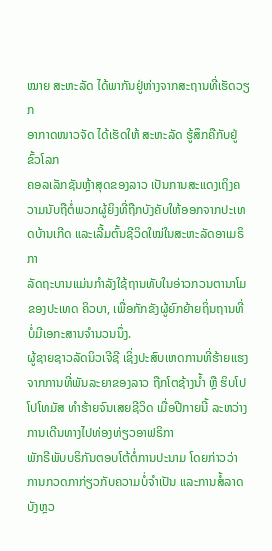ໝາຍ ສະຫະລັດ ໄດ້ພາກັນຢູ່ຫ່າງຈາກສະຖານທີ່ເຮັດວຽກ
ອາກາດໜາວຈັດ ໄດ້ເຮັດໃຫ້ ສະຫະລັດ ຮູ້ສຶກຄືກັບຢູ່ຂົ້ວໂລກ
ຄອລເລັກຊັນຫຼ້າສຸດຂອງລາວ ເປັນການສະແດງເຖິງຄວາມນັບຖືຕໍ່ພວກຜູ້ຍິງທີ່ຖືກບັງຄັບໃຫ້ອອກຈາກປະເທດບ້ານເກີດ ແລະເລີ້ມຕົ້ນຊີວິດໃໝ່ໃນສະຫະລັດອາເມຣິກາ
ລັດຖະບານແມ່ນກຳລັງໃຊ້ຖານທັບໃນອ່າວກວນຕານາໂມ ຂອງປະເທດ ຄິວບາ, ເພື່ອກັກຂັງຜູ້ຍົກຍ້າຍຖິ່ນຖານທີ່ບໍ່ມີເອກະສານຈຳນວນນຶ່ງ.
ຜູ້ຊາຍຊາວລັດນິວເຈີຊີ ເຊິ່ງປະສົບເຫດການທີ່ຮ້າຍແຮງຈາກການທີ່ພັນລະຍາຂອງລາວ ຖືກໂຕຊ້າງນ້ຳ ຫຼື ຮິບໂປໂປໂທມັສ ທຳຮ້າຍຈົນເສຍຊີວິດ ເມື່ອປີກາຍນີ້ ລະຫວ່າງການເດີນທາງໄປທ່ອງທ່ຽວອາຟຣິກາ
ພັກຣີພັບບຣິກັນຕອບໂຕ້ຕໍ່ການປະນາມ ໂດຍກ່າວວ່າ ການກວດກາກ່ຽວກັບຄວາມບໍ່ຈໍາເປັນ ແລະການສໍ້ລາດບັງຫຼວ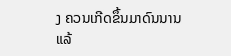ງ ຄວນເກີດຂຶ້ນມາດົນນານແລ້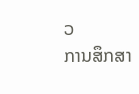ວ
ການສຶກສາ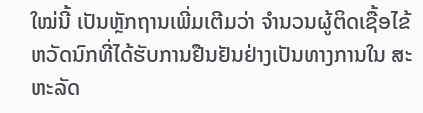ໃໝ່ນີ້ ເປັນຫຼັກຖານເພີ່ມເຕີມວ່າ ຈຳນວນຜູ້ຕິດເຊື້ອໄຂ້ຫວັດນົກທີ່ໄດ້ຮັບການຢືນຢັນຢ່າງເປັນທາງການໃນ ສະຫະລັດ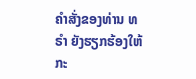ຄຳສັ່ງຂອງທ່ານ ທຣຳ ຍັງຮຽກຮ້ອງໃຫ້ກະ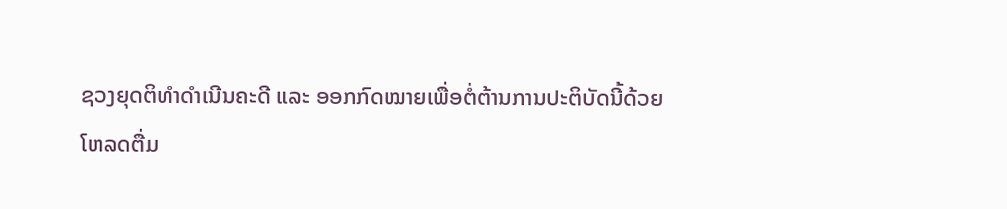ຊວງຍຸດຕິທຳດຳເນີນຄະດີ ແລະ ອອກກົດໝາຍເພື່ອຕໍ່ຕ້ານການປະຕິບັດນີ້ດ້ວຍ
ໂຫລດຕື່ມ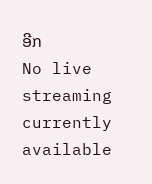ອີກ
No live streaming currently available